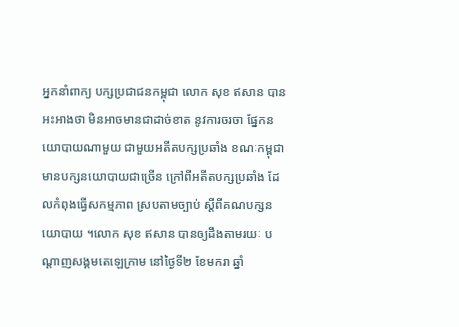អ្នកនាំពាក្យ បក្សប្រជាជនកម្ពុជា លោក សុខ ឥសាន បានអះអាងថា មិនអាចមានជាដាច់ខាត នូវការចរចា ផ្នែកនយោបាយណាមួយ ជាមួយអតីតបក្សប្រឆាំង ខណៈកម្ពុជាមានបក្សនយោបាយជាច្រើន ក្រៅពីអតីតបក្សប្រឆាំង ដែលកំពុងធ្វើសកម្មភាព ស្របតាមច្បាប់ ស្តីពីគណបក្សនយោបាយ ។លោក សុខ ឥសាន បានឲ្យដឹងតាមរយៈ បណ្តាញសង្គមតេឡេក្រាម នៅថ្ងៃទី២ ខែមករា ឆ្នាំ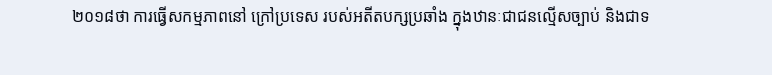២០១៨ថា ការធ្វើសកម្មភាពនៅ ក្រៅប្រទេស របស់អតីតបក្សប្រឆាំង ក្នុងឋានៈជាជនល្មើសច្បាប់ និងជាទ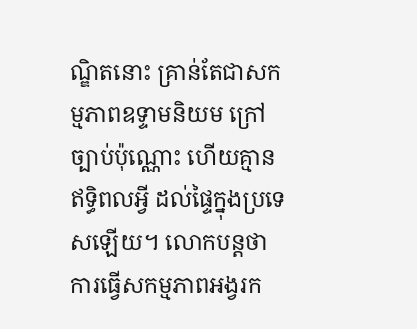ណ្ឌិតនោះ គ្រាន់តែជាសកម្មភាពឧទ្ទាមនិយម ក្រៅច្បាប់ប៉ុណ្ណោះ ហើយគ្មានឥទ្ធិពលអ្វី ដល់ផ្ទៃក្នុងប្រទេសឡើយ។ លោកបន្តថា ការធ្វើសកម្មភាពអង្វរក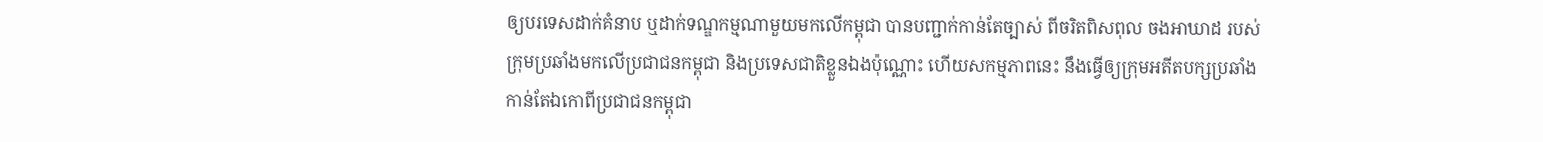ឲ្យបរទេសដាក់គំនាប ឬដាក់ទណ្ឌកម្មណាមួយមកលើកម្ពុជា បានបញ្ជាក់កាន់តែច្បាស់ ពីចរិតពិសពុល ចងអាឃាដ របស់ក្រុមប្រឆាំងមកលើប្រជាជនកម្ពុជា និងប្រទេសជាតិខ្លួនឯងប៉ុណ្ណោះ ហើយសកម្មភាពនេះ នឹងធ្វើឲ្យក្រុមអតីតបក្សប្រឆាំង កាន់តែឯកោពីប្រជាជនកម្ពុជា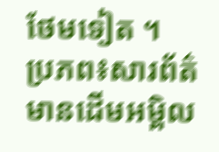ថែមទៀត ។
ប្រភព៖សារព័ត៌មានដើមអម្ពិល